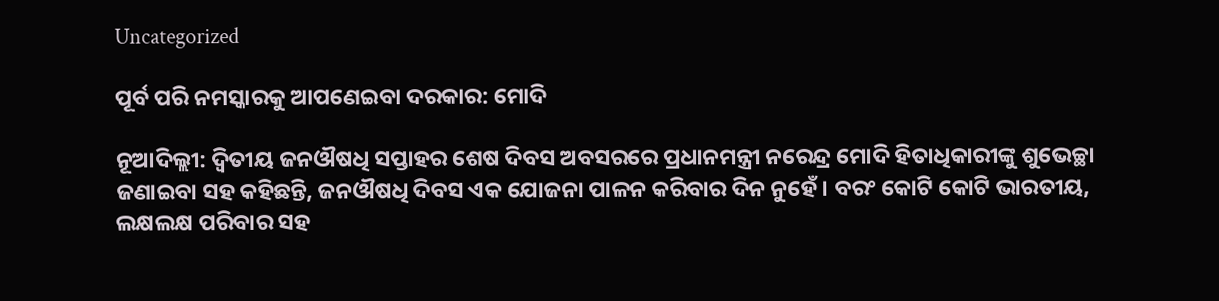Uncategorized

ପୂର୍ବ ପରି ନମସ୍କାରକୁ ଆପଣେଇବା ଦରକାର: ମୋଦି

ନୂଆଦିଲ୍ଲୀ: ଦ୍ୱିତୀୟ ଜନଔଷଧି ସପ୍ତାହର ଶେଷ ଦିବସ ଅବସରରେ ପ୍ରଧାନମନ୍ତ୍ରୀ ନରେନ୍ଦ୍ର ମୋଦି ହିତାଧିକାରୀଙ୍କୁ ଶୁଭେଚ୍ଛା ଜଣାଇବା ସହ କହିଛନ୍ତି, ଜନଔଷଧି ଦିବସ ଏକ ଯୋଜନା ପାଳନ କରିବାର ଦିନ ନୁହେଁ । ବରଂ କୋଟି କୋଟି ଭାରତୀୟ, ଲକ୍ଷଲକ୍ଷ ପରିବାର ସହ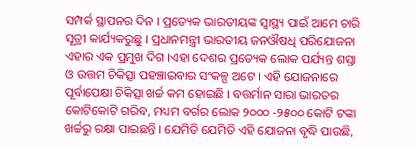ସମ୍ପର୍କ ସ୍ଥାପନର ଦିନ । ପ୍ରତ୍ୟେକ ଭାରତୀୟଙ୍କ ସ୍ୱାସ୍ଥ୍ୟ ପାଇଁ ଆମେ ଚାରି ସୂତ୍ରୀ କାର୍ଯ୍ୟକରୁଛୁ । ପ୍ରଧାନମନ୍ତ୍ରୀ ଭାରତୀୟ ଜନଔଷଧି ପରିଯୋଜନା ଏହାର ଏକ ପ୍ରମୁଖ ଦିଗ ।ଏହା ଦେଶର ପ୍ରତ୍ୟେକ ଲୋକ ପର୍ଯ୍ୟନ୍ତ ଶସ୍ତା ଓ ଉତ୍ତମ ଚିକିତ୍ସା ପହଞ୍ଚାଇବାର ସଂକଳ୍ପ ଅଟେ । ଏହି ଯୋଜନାରେ ପୂର୍ବାପେକ୍ଷା ଚିକିତ୍ସା ଖର୍ଚ୍ଚ କମ ହୋଇଛି । ବତ୍ତର୍ମାନ ସାରା ଭାରତର କୋଟିକୋଟି ଗରିବ, ମଧ୍ୟମ ବର୍ଗର ଲୋକ ୨୦୦୦ -୨୫୦୦ କୋଟି ଟଙ୍କା ଖର୍ଚ୍ଚରୁ ରକ୍ଷା ପାଇଛନ୍ତି । ଯେମିତି ଯେମିତି ଏହି ଯୋଜନା ବୃଦ୍ଧି ପାଉଛି,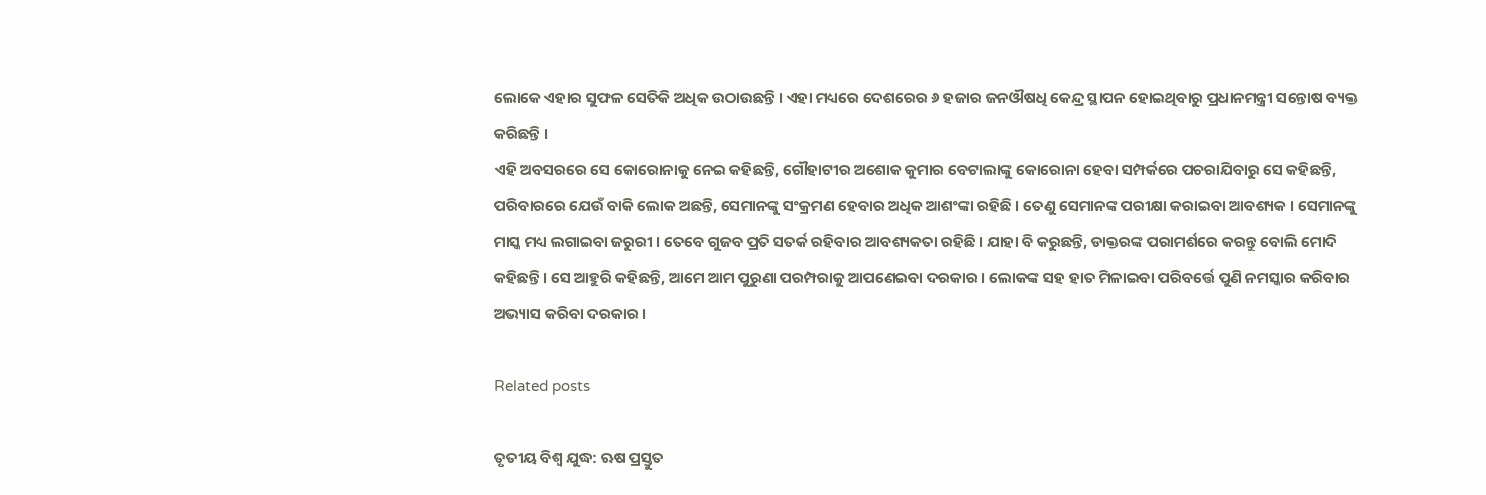ଲୋକେ ଏହାର ସୁଫଳ ସେତିକି ଅଧିକ ଉଠାଉଛନ୍ତି । ଏହା ମଧ୍ୟରେ ଦେଶରେର ୬ ହଜାର ଜନଔଷଧି କେନ୍ଦ୍ର ସ୍ଥାପନ ହୋଇଥିବାରୁ ପ୍ରଧାନମନ୍ତ୍ରୀ ସନ୍ତୋଷ ବ୍ୟକ୍ତ କରିଛନ୍ତି ।
ଏହି ଅବସରରେ ସେ କୋରୋନାକୁ ନେଇ କହିଛନ୍ତି, ଗୌହାଟୀର ଅଶୋକ କୁମାର ବେଟାଲାଙ୍କୁ କୋରୋନା ହେବା ସମ୍ପର୍କରେ ପଚରାଯିବାରୁ ସେ କହିଛନ୍ତି, ପରିବାରରେ ଯେଉଁ ବାକି ଲୋକ ଅଛନ୍ତି, ସେମାନଙ୍କୁ ସଂକ୍ରମଣ ହେବାର ଅଧିକ ଆଶଂଙ୍କା ରହିଛି । ତେଣୁ ସେମାନଙ୍କ ପରୀକ୍ଷା କରାଇବା ଆବଶ୍ୟକ । ସେମାନଙ୍କୁ ମାସ୍କ ମଧ୍ୟ ଲଗାଇବା ଜରୁରୀ । ତେବେ ଗୁଜବ ପ୍ରତି ସତର୍କ ରହିବାର ଆବଶ୍ୟକତା ରହିଛି । ଯାହା ବି କରୁଛନ୍ତି, ଡାକ୍ତରଙ୍କ ପରାମର୍ଶରେ କରନ୍ତୁ ବୋଲି ମୋଦି କହିଛନ୍ତି । ସେ ଆହୁରି କହିଛନ୍ତି, ଆମେ ଆମ ପୁରୁଣା ପରମ୍ପରାକୁ ଆପଣେଇବା ଦରକାର । ଲୋକଙ୍କ ସହ ହାତ ମିଳାଇବା ପରିବର୍ତ୍ତେ ପୁଣି ନମସ୍କାର କରିବାର ଅଭ୍ୟାସ କରିବା ଦରକାର ।

Related posts

ତୃତୀୟ ବିଶ୍ୱ ଯୁଦ୍ଧ: ଋଷ ପ୍ରସ୍ତୁତ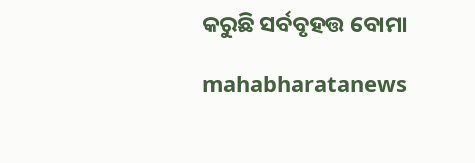କରୁଛି ସର୍ବବୃହତ୍ତ ବୋମା

mahabharatanews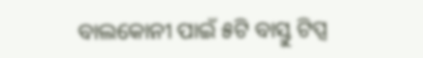ବାଲକୋନୀ ପାଇଁ ୫ଟି ବାସ୍ତୁ ଟିପ୍ସ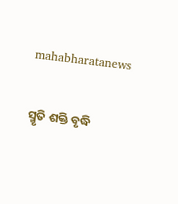mahabharatanews

ସ୍ମୃତି ଶକ୍ତି ବୃଦ୍ଧି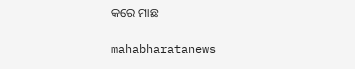କରେ ମାଛ

mahabharatanews